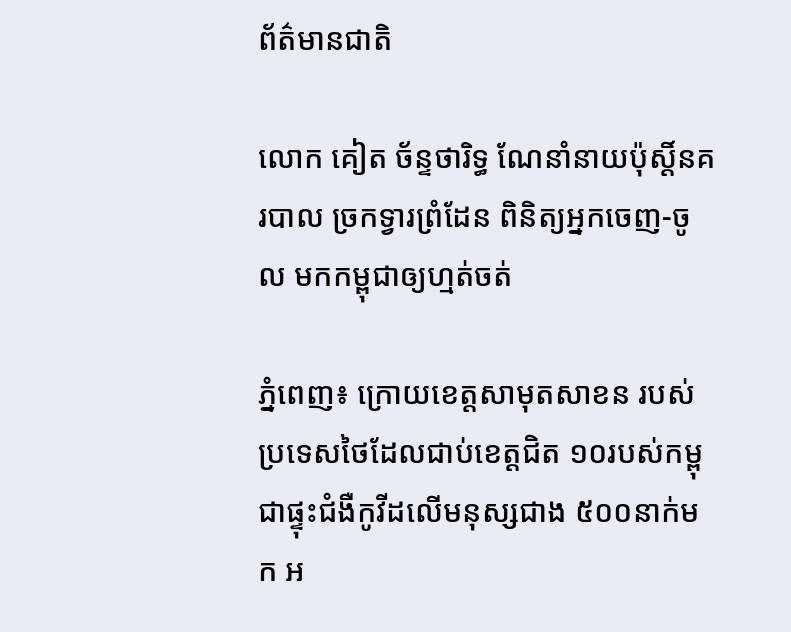ព័ត៌មានជាតិ

លោក គៀត ច័ន្ទថារិទ្ធ ណែនាំនាយប៉ុស្តិ៍នគរបាល ច្រកទ្វារព្រំដែន ពិនិត្យអ្នកចេញ-ចូល មកកម្ពុជាឲ្យហ្មត់ចត់

ភ្នំពេញ៖ ក្រោយខេត្តសាមុតសាខន របស់ប្រទេសថៃដែលជាប់ខេត្តជិត ១០របស់កម្ពុជាផ្ទុះជំងឺកូវីដលើមនុស្សជាង ៥០០នាក់មក អ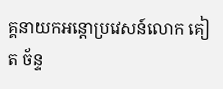គ្គនាយកអន្តោប្រវេសន៍លោក គៀត ច័ន្ទ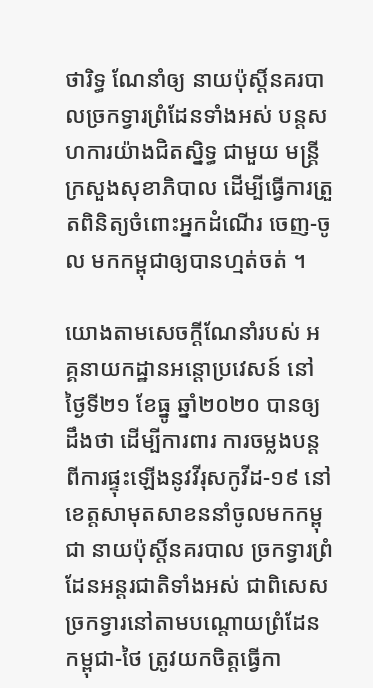ថារិទ្ធ ណែនាំឲ្យ នាយប៉ុស្តិ៍នគរបាលច្រកទ្វារព្រំដែនទាំងអស់ បន្តសហការយ៉ាងជិតស្និទ្ធ ជាមួយ មន្ត្រីក្រសួងសុខាភិបាល ដើម្បីធ្វើការត្រួតពិនិត្យចំពោះអ្នកដំណើរ ចេញ-ចូល មកកម្ពុជាឲ្យបានហ្មត់ចត់ ។

យោងតាមសេចក្ដីណែនាំរបស់ អគ្គនាយកដ្ឋានអន្តោប្រវេសន៍ នៅថ្ងៃទី២១ ខែធ្នូ ឆ្នាំ២០២០ បានឲ្យដឹងថា ដើម្បីការពារ ការចម្លងបន្តពីការផ្ទុះឡើងនូវវីរុសកូវីដ-១៩ នៅខេត្តសាមុតសាខននាំចូលមកកម្ពុជា នាយប៉ុស្តិ៍នគរបាល ច្រកទ្វារព្រំដែនអន្តរជាតិទាំងអស់ ជាពិសេស ច្រកទ្វារនៅតាមបណ្តោយព្រំដែន កម្ពុជា-ថៃ ត្រូវយកចិត្តធ្វើកា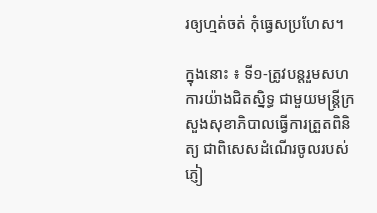រឲ្យហ្មត់ចត់ កុំធ្វេសប្រហែស។

ក្នុងនោះ ៖ ទី១-ត្រូវបន្តរួមសហការយ៉ាងជិតស្និទ្ធ ជាមួយមន្ត្រីក្រសួងសុខាភិបាលធ្វើការត្រួតពិនិត្យ ជាពិសេសដំណើរចូលរបស់ ភ្ញៀ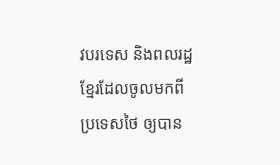វបរទេស និងពលរដ្ឋខ្មែរដែលចូលមកពីប្រទេសថៃ ឲ្យបាន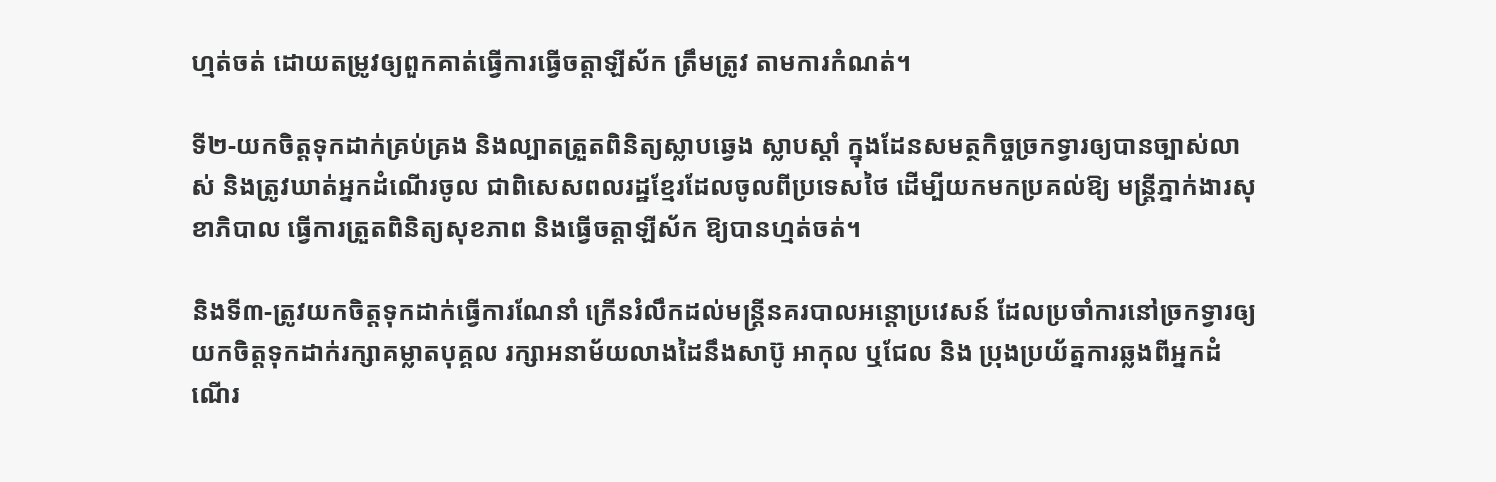ហ្មត់ចត់ ដោយតម្រូវឲ្យពួកគាត់ធ្វើការធ្វើចត្តាឡីស័ក ត្រឹមត្រូវ តាមការកំណត់។

ទី២-យកចិត្តទុកដាក់គ្រប់គ្រង និងល្បាតត្រួតពិនិត្យស្លាបឆ្វេង ស្លាបស្តាំ ក្នុងដែនសមត្ថកិច្ចច្រកទ្វារឲ្យបានច្បាស់លាស់ និងត្រូវឃាត់អ្នកដំណើរចូល ជាពិសេសពលរដ្ឋខ្មែរដែលចូលពីប្រទេសថៃ ដើម្បីយកមកប្រគល់ឱ្យ មន្ត្រីភ្នាក់ងារសុខាភិបាល ធ្វើការត្រួតពិនិត្យសុខភាព និងធ្វើចត្តាឡីស័ក ឱ្យបានហ្មត់ចត់។

និងទី៣-ត្រូវយកចិត្តទុកដាក់ធ្វើការណែនាំ ក្រើនរំលឹកដល់មន្ត្រីនគរបាលអន្តោប្រវេសន៍ ដែលប្រចាំការនៅច្រកទ្វារឲ្យយកចិត្តទុកដាក់រក្សាគម្លាតបុគ្គល រក្សាអនាម័យលាងដៃនឹងសាប៊ូ អាកុល ឬជែល និង ប្រុងប្រយ័ត្នការឆ្លងពីអ្នកដំណើរ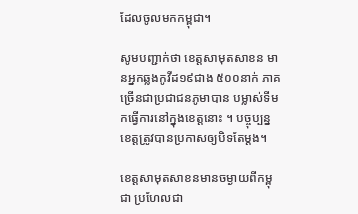ដែលចូលមកកម្ពុជា។

សូមបញ្ជាក់ថា ខេត្តសាមុតសាខន មានអ្នកឆ្លងកូវីដ១៩ជាង ៥០០នាក់ ភាគច្រើនជាប្រជាជនភូមាបាន បម្លាស់ទីមកធ្វើការនៅក្នុងខេត្តនោះ ។ បច្ចុប្បន្នខេត្តត្រូវបានប្រកាសឲ្យបិទតែម្តង។

ខេត្តសាមុតសាខនមានចម្ងាយពីកម្ពុជា ប្រហែលជា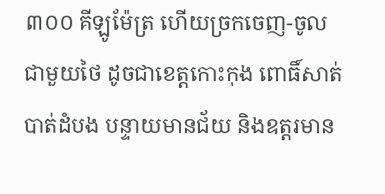៣០០ គីឡូម៉ែត្រ ហើយច្រកចេញ-ចូលជាមួយថៃ ដូចជាខេត្តកោះកុង ពោធិ៍សាត់ បាត់ដំបង បន្ទាយមានជ័យ និងឧត្តរមាន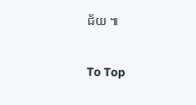ជ័យ ៕

To Top